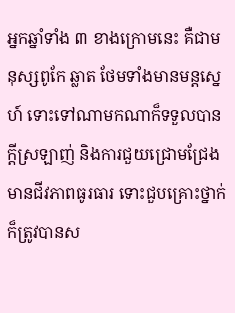អ្នកឆ្នាំទាំង ៣ ខាងក្រោមនេះ គឺជាមនុស្សពូកែ ឆ្លាត ថែមទាំងមានមន្តស្នេហ៍ ទោះទៅណាមកណាក៏ទទួលបានក្តីស្រឡាញ់ និងការជួយជ្រោមជ្រែង មានជីវភាពធូរធារ ទោះជួបគ្រោះថ្នាក់ក៏ត្រូវបានស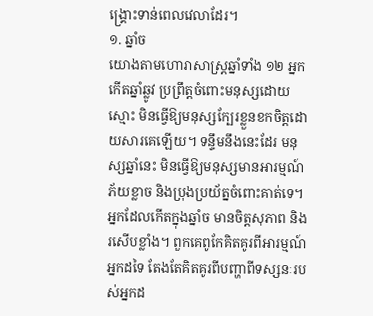ង្គ្រោះទាន់ពេលវេលាដែរ។
១. ឆ្នាំច
យោងតាមហោរាសាស្ត្រឆ្នាំទាំង ១២ អ្នកកើតឆ្នាំឆ្លូវ ប្រព្រឹត្តចំពោះមនុស្សដោយស្មោះ មិនធ្វើឱ្យមនុស្សក្បែរខ្លួនខកចិត្តដោយសារគេឡើយ។ ទន្ទឹមនឹងនេះដែរ មនុស្សឆ្នាំនេះ មិនធ្វើឱ្យមនុស្សមានអារម្មណ៍ភ័យខ្លាច និងប្រុងប្រយ័ត្នចំពោះគាត់ទេ។
អ្នកដែលកើតក្នុងឆ្នាំច មានចិត្តសុភាព និងរសើបខ្លាំង។ ពួកគេពូកែគិតគូរពីអារម្មណ៍អ្នកដទៃ តែងតែគិតគូរពីបញ្ហាពីទស្សនៈរបស់អ្នកដ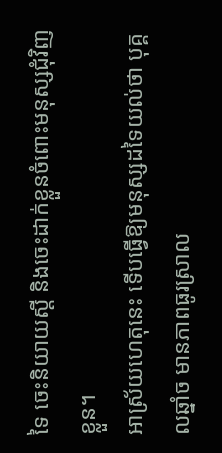ទៃ ចេះនិយាយស្ដី និងចេះដាក់ខ្លួនចំពោះមនុស្សជុំវិញខ្លួន។
អាស្រ័យហេតុនេះ ទើបធ្វើឱ្យមនុស្សដទៃយល់ថា បុគ្គលឆ្នាំច មានភាពធូរស្រាល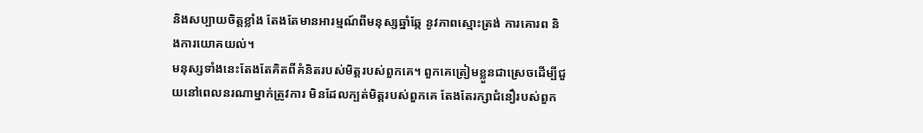និងសប្បាយចិត្តខ្លាំង តែងតែមានអារម្មណ៍ពីមនុស្សឆ្នាំឆ្កែ នូវភាពស្មោះត្រង់ ការគោរព និងការយោគយល់។
មនុស្សទាំងនេះតែងតែគិតពីគំនិតរបស់មិត្តរបស់ពួកគេ។ ពួកគេត្រៀមខ្លួនជាស្រេចដើម្បីជួយនៅពេលនរណាម្នាក់ត្រូវការ មិនដែលក្បត់មិត្តរបស់ពួកគេ តែងតែរក្សាជំនឿរបស់ពួក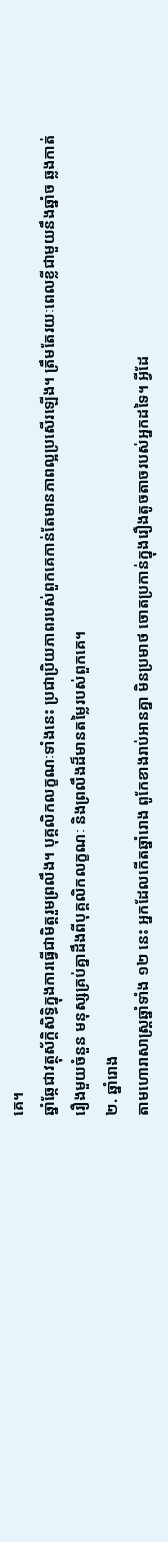គេ។
ឆ្នាំឆ្កែជាវត្ថុស័ក្តិសិទ្ធិក្នុងការធ្វើជាមិត្តរួមព្រលឹង។ បុគ្គលិកលក្ខណៈទាំងនេះ ប្រជាប្រិយភាពរបស់ពួកគេកាន់តែមានភាពល្អប្រសើរឡើង។ ត្រឹមតែរយៈពេលខ្លីជាមួយនឹងឆ្នាំច ឆ្លងកាត់រឿងមួយចំនួន មនុស្សគ្រប់គ្នាដឹងពីបុគ្គលិកលក្ខណៈ និងព្រលឹងដ៏មានតម្លៃរបស់ពួកគេ។
២. ឆ្នាំរោង
តាមហោរាសាស្ត្រឆ្នាំទាំង ១២ នេះ អ្នកដែលកើតឆ្នាំរោង ពូកែខាងរាប់អានគ្នា មិនប្រមាថ ចោតប្រកាន់ក្នុងរឿងតូចតាចរបស់អ្នកដទៃ។ អ្វីដែ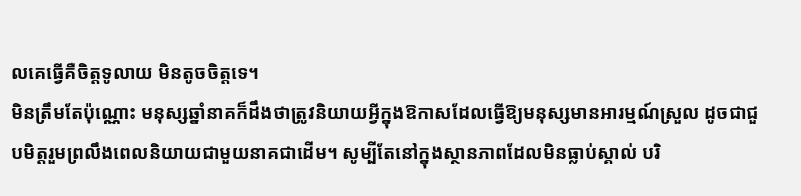លគេធ្វើគឺចិត្តទូលាយ មិនតូចចិត្តទេ។
មិនត្រឹមតែប៉ុណ្ណោះ មនុស្សឆ្នាំនាគក៏ដឹងថាត្រូវនិយាយអ្វីក្នុងឱកាសដែលធ្វើឱ្យមនុស្សមានអារម្មណ៍ស្រួល ដូចជាជួបមិត្តរួមព្រលឹងពេលនិយាយជាមួយនាគជាដើម។ សូម្បីតែនៅក្នុងស្ថានភាពដែលមិនធ្លាប់ស្គាល់ បរិ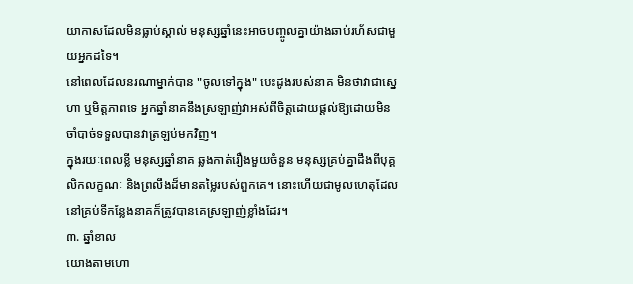យាកាសដែលមិនធ្លាប់ស្គាល់ មនុស្សឆ្នាំនេះអាចបញ្ចូលគ្នាយ៉ាងឆាប់រហ័សជាមួយអ្នកដទៃ។
នៅពេលដែលនរណាម្នាក់បាន "ចូលទៅក្នុង" បេះដូងរបស់នាគ មិនថាវាជាស្នេហា ឬមិត្តភាពទេ អ្នកឆ្នាំនាគនឹងស្រឡាញ់វាអស់ពីចិត្តដោយផ្តល់ឱ្យដោយមិនចាំបាច់ទទួលបានវាត្រឡប់មកវិញ។
ក្នុងរយៈពេលខ្លី មនុស្សឆ្នាំនាគ ឆ្លងកាត់រឿងមួយចំនួន មនុស្សគ្រប់គ្នាដឹងពីបុគ្គលិកលក្ខណៈ និងព្រលឹងដ៏មានតម្លៃរបស់ពួកគេ។ នោះហើយជាមូលហេតុដែលនៅគ្រប់ទីកន្លែងនាគក៏ត្រូវបានគេស្រឡាញ់ខ្លាំងដែរ។
៣. ឆ្នាំខាល
យោងតាមហោ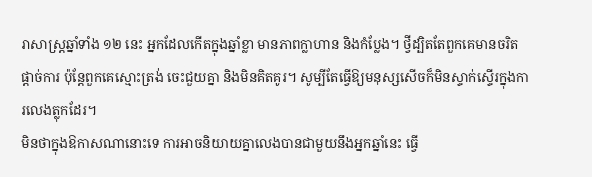រាសាស្ត្រឆ្នាំទាំង ១២ នេះ អ្នកដែលកើតក្នុងឆ្នាំខ្លា មានភាពក្លាហាន និងកំប្លែង។ ថ្វីដ្បិតតែពួកគេមានចរិតផ្តាច់ការ ប៉ុន្តែពួកគេស្មោះត្រង់ ចេះជួយគ្នា និងមិនគិតគូរ។ សូម្បីតែធ្វើឱ្យមនុស្សសើចក៏មិនស្ទាក់ស្ទើរក្នុងការលេងត្លុកដែរ។
មិនថាក្នុងឱកាសណានោះទេ ការអាចនិយាយគ្នាលេងបានជាមួយនឹងអ្នកឆ្នាំនេះ ធ្វើ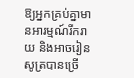ឱ្យអ្នកគ្រប់គ្នាមានអារម្មណ៍រីករាយ និងអាចរៀនសូត្របានច្រើ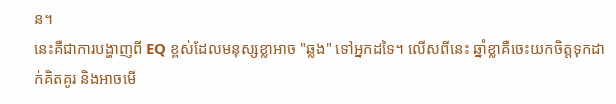ន។
នេះគឺជាការបង្ហាញពី EQ ខ្ពស់ដែលមនុស្សខ្លាអាច "ឆ្លង" ទៅអ្នកដទៃ។ លើសពីនេះ ឆ្នាំខ្លាគឺចេះយកចិត្តទុកដាក់គិតគូរ និងអាចមើ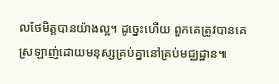លថែមិត្តបានយ៉ាងល្អ។ ដូច្នេះហើយ ពួកគេត្រូវបានគេស្រឡាញ់ដោយមនុស្សគ្រប់គ្នានៅគ្រប់មជ្ឈដ្ឋាន៕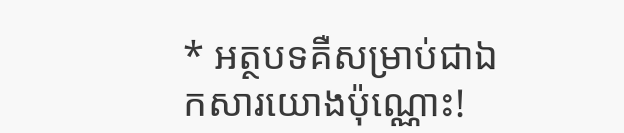* អត្ថបទគឺសម្រាប់ជាឯកសារយោងប៉ុណ្ណោះ!